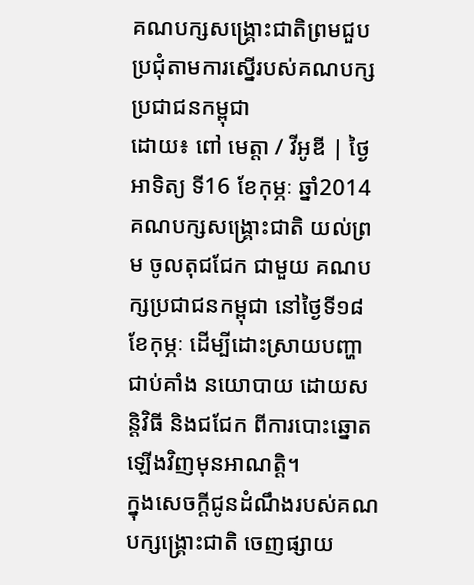គណបក្សសង្គ្រោះជាតិព្រមជួបប្រជុំតាមការស្នើរបស់គណបក្សប្រជាជនកម្ពុជា
ដោយ៖ ពៅ មេត្តា / វីអូឌី | ថ្ងៃអាទិត្យ ទី16 ខែកុម្ភៈ ឆ្នាំ2014
គណបក្សសង្គ្រោះជាតិ យល់ព្រម ចូលតុជជែក ជាមួយ គណបក្សប្រជាជនកម្ពុជា នៅថ្ងៃទី១៨ ខែកុម្ភៈ ដើម្បីដោះស្រាយបញ្ហាជាប់គាំង នយោបាយ ដោយសន្តិវិធី និងជជែក ពីការបោះឆ្នោតឡើងវិញមុនអាណត្តិ។
ក្នុងសេចក្តីជូនដំណឹងរបស់គណបក្សង្គ្រោះជាតិ ចេញផ្សាយ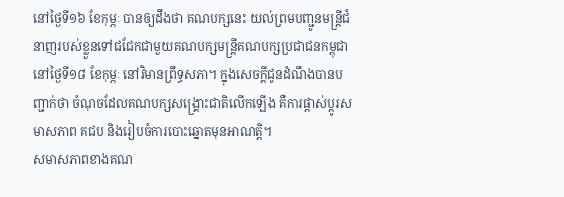នៅថ្ងៃទី១៦ ខែកុម្ភៈ បានឲ្យដឹងថា គណបក្សនេះ យល់ព្រមបញ្ជូនមន្ត្រីជំនាញរបស់ខ្លួនទៅជជែកជាមួយគណបក្សមន្ត្រីគណបក្សប្រជាជនកម្ពុជា នៅថ្ងៃទី១៨ ខែកុម្ភៈ នៅវិមានព្រឹទ្ធសភា។ ក្នុងសេចក្តីជូនដំណឹងបានបញ្ជាក់ថា ចំណុចដែលគណបក្សសង្គ្រោះជាតិលើកឡើង គឺការផ្តាស់ប្តូរសមាសភាព គជប និងរៀបចំការបោះឆ្នោតមុនអាណត្តិ។
សមាសភាពខាងគណ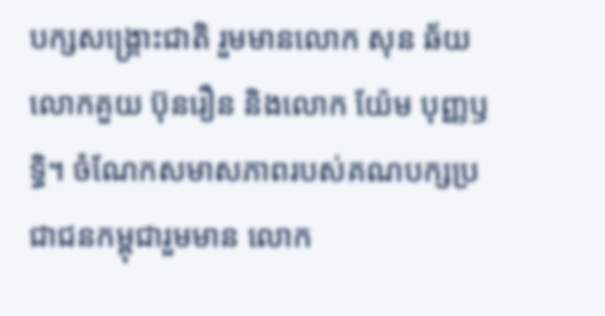បក្សសង្គ្រោះជាតិ រួមមានលោក សុន ឆ័យ លោកគួយ ប៊ុនរឿន និងលោក យ៉ែម បុញ្ញឫទ្ធិ។ ចំណែកសមាសភាពរបស់គណបក្សប្រជាជនកម្ពុជារួមមាន លោក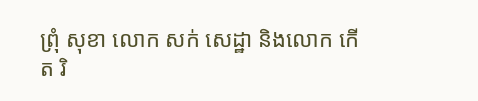ព្រុំ សុខា លោក សក់ សេដ្ឋា និងលោក កើត រិ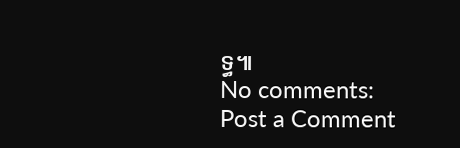ទ្ធ៕
No comments:
Post a Comment